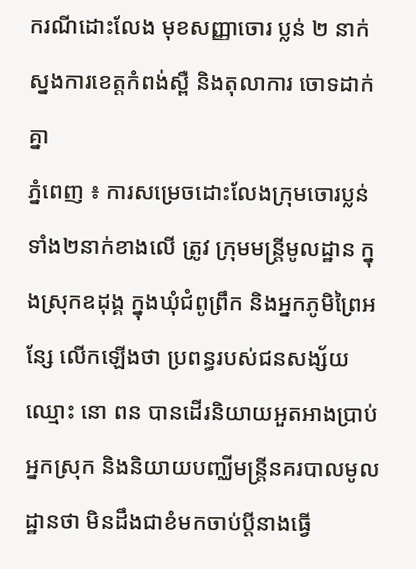ករណីដោះលែង មុខសញ្ញាចោរ ប្លន់ ២ នាក់ ស្នងការខេត្តកំពង់ស្ពឺ និងតុលាការ ចោទដាក់គ្នា
ភ្នំពេញ ៖ ការសម្រេចដោះលែងក្រុមចោរប្លន់ ទាំង២នាក់ខាងលើ ត្រូវ ក្រុមមន្ត្រីមូលដ្ឋាន ក្នុងស្រុកឧដុង្គ ក្នុងឃុំជំពូព្រឹក និងអ្នកភូមិព្រៃអន្សែ លើកឡើងថា ប្រពន្ធរបស់ជនសង្ស័យឈ្មោះ នោ ពន បានដើរនិយាយអួតអាងប្រាប់អ្នកស្រុក និងនិយាយបញ្ឈីមន្ត្រីនគរបាលមូលដ្ឋានថា មិនដឹងជាខំមកចាប់ប្តីនាងធ្វើ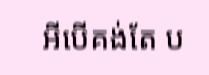អីបើគង់តែ ប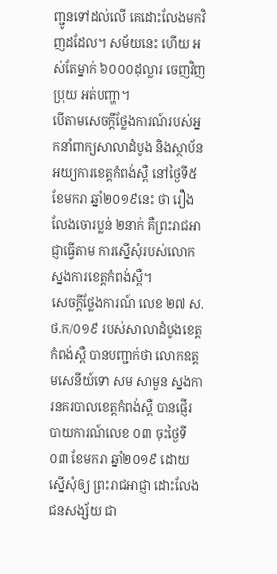ញ្ជូនទៅដល់លើ គេដោះលែងមកវិញដដែល។ សម័យនេះ ហើយ អស់តែម្នាក់ ៦០០០ដុល្លារ ចេញវិញប្រុយ អត់បញ្ហា។
បើតាមសេចក្តីថ្លែងការណ៍របស់អ្នកនាំពាក្យសាលាដំបូង និងស្ថាប័នអយ្យការខេត្តកំពង់ស្ពឺ នៅថ្ងៃទី៥ ខែមករា ឆ្នាំ២០១៩នេះ ថា រឿងលែងចោរប្លន់ ២នាក់ គឺព្រះរាជអាជ្ញាធ្វើតាម ការស្នើសុំរបស់លោកស្នងការខេត្តកំពង់ស្ពឺ។
សេចក្តីថ្លែងការណ៍ លេខ ២៧ ស.ថ.ក/០១៩ របស់សាលាដំបូងខេត្តកំពង់ស្ពឺ បានបញ្ជាក់ថា លោកឧត្តមសេនីយ៍ទោ សម សាមួន ស្នងការនគរបាលខេត្តកំពង់ស្ពឺ បានផ្ញើរបាយការណ៍លេខ ០៣ ចុះថ្ងៃទី០៣ ខែមករា ឆ្នាំ២០១៩ ដោយស្នើសុំឲ្យ ព្រះរាជអាជ្ញា ដោះលែងជនសង្ស័យ ជា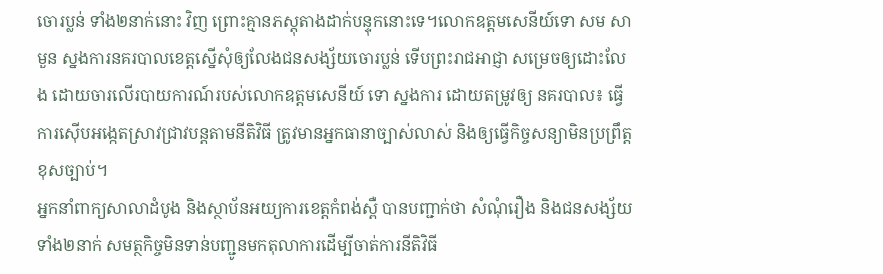ចោរប្លន់ ទាំង២នាក់នោះ វិញ ព្រោះគ្មានភស្តុតាងដាក់បន្ទុកនោះទេ។លោកឧត្តមសេនីយ៍ទោ សម សាមួន ស្នងការនគរបាលខេត្តស្នើសុំឲ្យលែងជនសង្ស័យចោរប្លន់ ទើបព្រះរាជអាជ្ញា សម្រេចឲ្យដោះលែង ដោយចារលើរបាយការណ៍របស់លោកឧត្តមសេនីយ៍ ទោ ស្នងការ ដោយតម្រូវឲ្យ នគរបាល៖ ធ្វើការស៊ើបអង្កេតស្រាវជ្រាវបន្តតាមនីតិវិធី ត្រូវមានអ្នកធានាច្បាស់លាស់ និងឲ្យធ្វើកិច្ចសន្យាមិនប្រព្រឹត្តខុសច្បាប់។
អ្នកនាំពាក្យសាលាដំបូង និងស្ថាប័នអយ្យការខេត្តកំពង់ស្ពឺ បានបញ្ជាក់ថា សំណុំរឿង និងជនសង្ស័យទាំង២នាក់ សមត្ថកិច្ចមិនទាន់បញ្ជូនមកតុលាការដើម្បីចាត់ការនីតិវិធី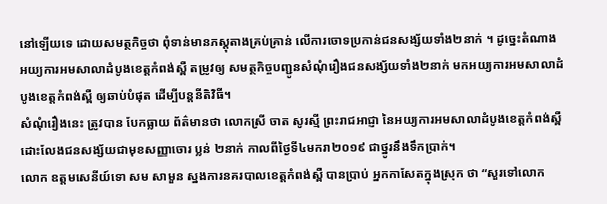នៅឡើយទេ ដោយសមត្ថកិច្ចថា ពុំទាន់មានភស្តុតាងគ្រប់គ្រាន់ លើការចោទប្រកាន់ជនសង្ស័យទាំង២នាក់ ។ ដូច្នេះតំណាង អយ្យការអមសាលាដំបូងខេត្តកំពង់ស្ពឺ តម្រូវឲ្យ សមត្ថកិច្ចបញ្ជូនសំណុំរឿងជនសង្ស័យទាំង២នាក់ មកអយ្យការអមសាលាដំបូងខេត្តកំពង់ស្ពឺ ឲ្យឆាប់បំផុត ដើម្បីបន្តនីតិវិធី។
សំណុំរឿងនេះ ត្រូវបាន បែកធ្លាយ ព័ត៌មានថា លោកស្រី ចាត សូរស្មី ព្រះរាជអាជ្ញា នៃអយ្យការអមសាលាដំបូងខេត្តកំពង់ស្ពឺ ដោះលែងជនសង្ស័យជាមុខសញ្ញាចោរ ប្លន់ ២នាក់ កាលពីថ្ងៃទី៤មករា២០១៩ ជាថ្នូរនឹងទឹកប្រាក់។
លោក ឧត្តមសេនីយ៍ទោ សម សាមួន ស្នងការនគរបាលខេត្តកំពង់ស្ពឺ បានប្រាប់ អ្នកកាសែតក្នុងស្រុក ថា “សួរទៅលោក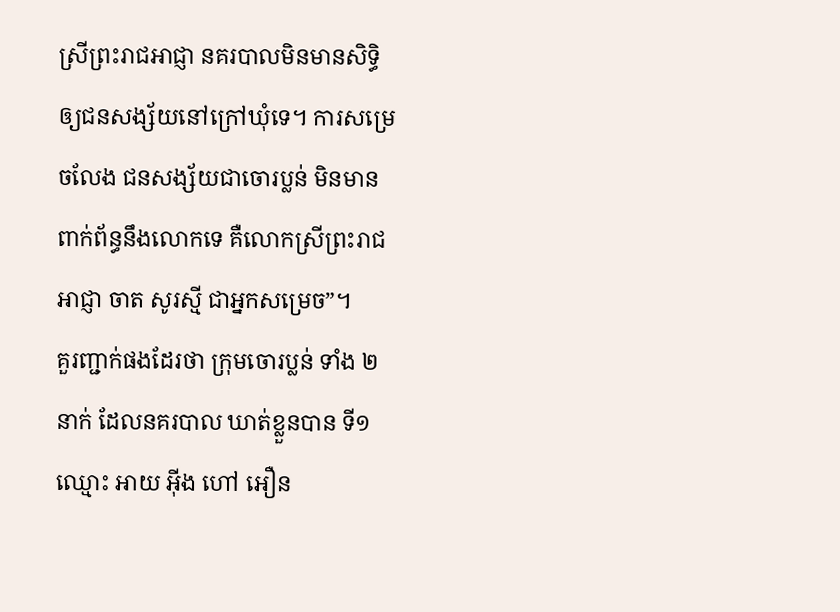ស្រីព្រះរាជអាជ្ញា នគរបាលមិនមានសិទ្ធិឲ្យជនសង្ស័យនៅក្រៅឃុំទេ។ ការសម្រេចលែង ជនសង្ស័យជាចោរប្លន់ មិនមានពាក់ព័ន្ធនឹងលោកទេ គឺលោកស្រីព្រះរាជអាជ្ញា ចាត សូរស្មី ជាអ្នកសម្រេច”។
គួរញ្ជាក់ផងដែរថា ក្រុមចោរប្លន់ ទាំង ២នាក់ ដែលនគរបាល ឃាត់ខ្លួនបាន ទី១ ឈ្មោះ អាយ អ៊ីង ហៅ អឿន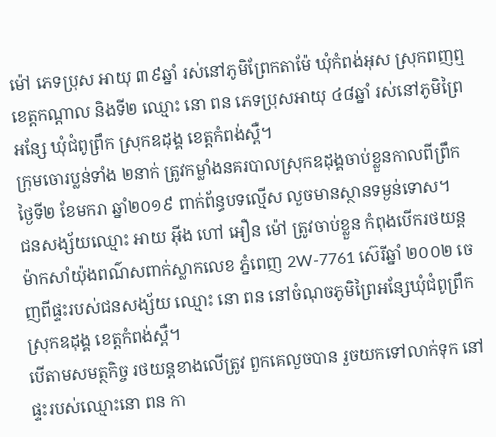ម៉ៅ ភេទប្រុស អាយុ ៣៩ឆ្នាំ រស់នៅភូមិព្រែកតាម៉ែ ឃុំកំពង់អុស ស្រុកពញឮ ខេត្តកណ្ដាល និងទី២ ឈ្មោះ នោ ពន ភេទប្រុសអាយុ ៤៨ឆ្នាំ រស់នៅភូមិព្រៃអន្សែ ឃុំជំពូព្រឹក ស្រុកឧដុង្គ ខេត្តកំពង់ស្ពឺ។
ក្រុមចោរប្លន់ទាំង ២នាក់ ត្រូវកម្លាំងនគរបាលស្រុកឧដុង្គចាប់ខ្លួនកាលពីព្រឹកថ្ងៃទី២ ខែមករា ឆ្នាំ២០១៩ ពាក់ព័ន្ធបទល្មើស លួចមានស្ថានទម្ងន់ទោស។
ជនសង្ស័យឈ្មោះ អាយ អ៊ីង ហៅ អឿន ម៉ៅ ត្រូវចាប់ខ្លួន កំពុងបើករថយន្តម៉ាកសាំយ៉ុងពណ៌សពាក់ស្លាកលេខ ភ្នំពេញ 2W-7761 ស៊េរីឆ្នាំ ២០០២ ចេញពីផ្ទះរបស់ជនសង្ស័យ ឈ្មោះ នោ ពន នៅចំណុចភូមិព្រៃអន្សែឃុំជំពូព្រឹក ស្រុកឧដុង្គ ខេត្តកំពង់ស្ពឺ។
បើតាមសមត្ថកិច្ច រថយន្តខាងលើត្រូវ ពួកគេលួចបាន រួចយកទៅលាក់ទុក នៅផ្ទះរបស់ឈ្មោះនោ ពន កា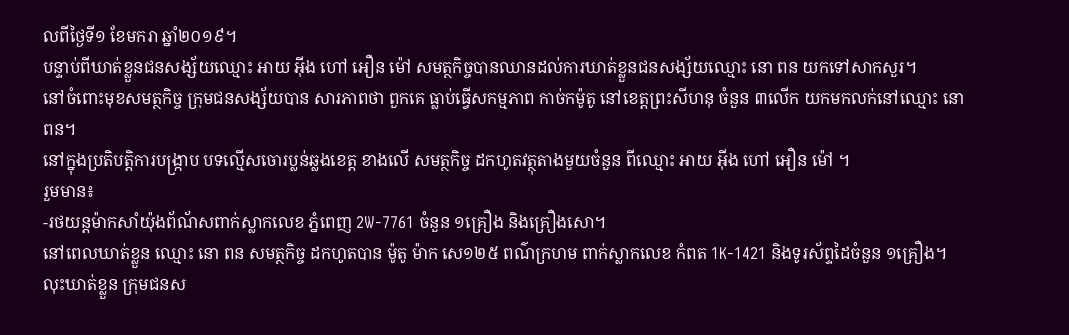លពីថ្ងៃទី១ ខែមករា ឆ្នាំ២០១៩។
បន្ទាប់ពីឃាត់ខ្លួនជនសង្ស័យឈ្មោះ អាយ អ៊ីង ហៅ អឿន ម៉ៅ សមត្ថកិច្ចបានឈានដល់ការឃាត់ខ្លួនជនសង្ស័យឈ្មោះ នោ ពន យកទៅសាកសួរ។
នៅចំពោះមុខសមត្ថកិច្ច ក្រុមជនសង្ស័យបាន សារភាពថា ពួកគេ ធ្លាប់ធ្វើសកម្មភាព កាច់កម៉ូតូ នៅខេត្តព្រះសីហនុ ចំនួន ៣លើក យកមកលក់នៅឈ្មោះ នោ ពន។
នៅក្នុងប្រតិបត្តិការបង្ក្រាប បទល្មើសចោរប្លន់ឆ្លងខេត្ត ខាងលើ សមត្ថកិច្ច ដកហូតវត្ថុតាងមួយចំនួន ពីឈ្មោះ អាយ អ៊ីង ហៅ អឿន ម៉ៅ ។
រួមមាន៖
-រថយន្តម៉ាកសាំយ៉ុងព័ណ័សពាក់ស្លាកលេខ ភ្នំពេញ 2W-7761 ចំនួន ១គ្រឿង និងគ្រឿងសោ។
នៅពេលឃាត់ខ្លួន ឈ្មោះ នោ ពន សមត្ថកិច្ច ដកហូតបាន ម៉ូតូ ម៉ាក សេ១២៥ ពណ៌ក្រហម ពាក់ស្លាកលេខ កំពត 1K-1421 និងទូរស័ព្ទដៃចំនួន ១គ្រឿង។
លុះឃាត់ខ្លួន ក្រុមជនស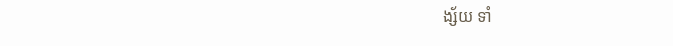ង្ស័យ ទាំ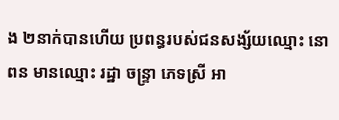ង ២នាក់បានហើយ ប្រពន្ធរបស់ជនសង្ស័យឈ្មោះ នោ ពន មានឈ្មោះ រដ្ឋា ចន្ទ្រា ភេទស្រី អា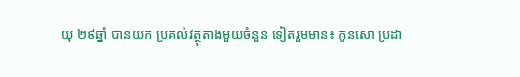យុ ២៩ឆ្នាំ បានយក ប្រគល់វត្ថុតាងមួយចំនួន ទៀតរួមមាន៖ កូនសោ ប្រដា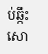ប់ឆ្កឹះសោ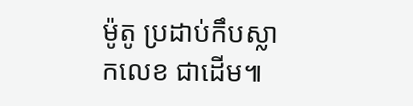ម៉ូតូ ប្រដាប់កឹបស្លាកលេខ ជាដើម៕